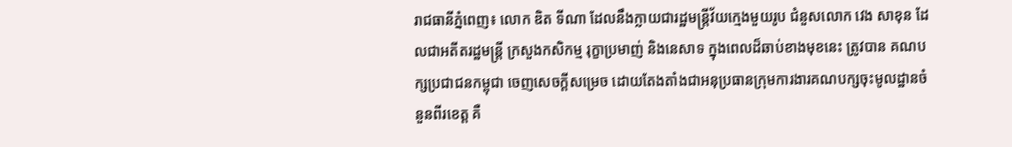រាជធានីភ្នំពេញ៖ លោក ឌិត ទីណា ដែលនឹងក្លាយជារដ្ឋមន្រ្តីវ័យក្មេងមួយរូប ជំនួសលោក វេង សាខុន ដែលជាអតីតរដ្ឋមន្រ្តី ក្រសួងកសិកម្ម រុក្ខាប្រមាញ់ និងនេសាទ ក្នុងពេលដ៏ឆាប់ខាងមុខនេះ ត្រូវបាន គណបក្សប្រជាជនកម្ពុជា ចេញសេចក្ដីសម្រេច ដោយតែងតាំងជាអនុប្រធានក្រុមការងារគណបក្សចុះមូលដ្ឋានចំនួនពីរខេត្ត គឺ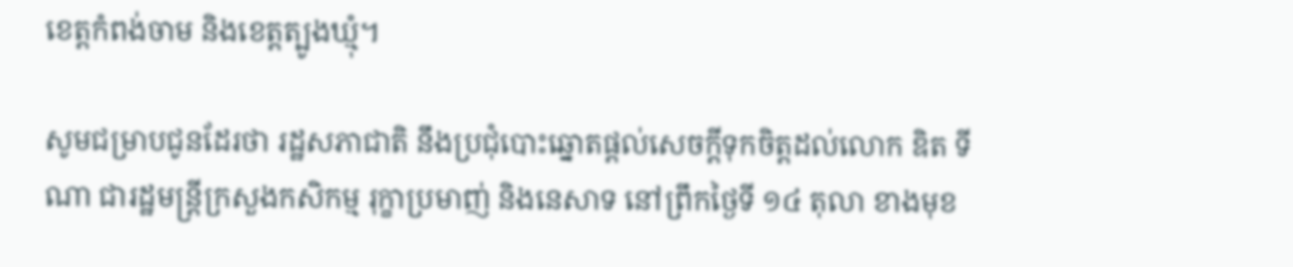ខេត្តកំពង់ចាម និងខេត្តត្បូងឃ្មុំ។

សូមជម្រាបជូនដែរថា រដ្ឋសភាជាតិ នឹងប្រជុំបោះឆ្នោតផ្ដល់សេចក្ដីទុកចិត្តដល់លោក ឌិត ទីណា ជារដ្ឋមន្រ្តីក្រសួងកសិកម្ម រុក្ខាប្រមាញ់ និងនេសាទ នៅព្រឹកថ្ងៃទី ១៤ តុលា ខាងមុខ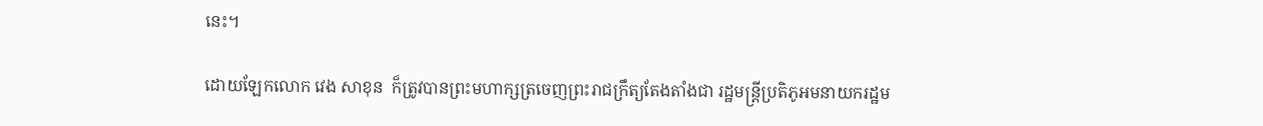នេះ។

ដោយឡែកលោក វេង សាខុន  ក៏ត្រូវបានព្រះមហាក្សត្រចេញព្រះរាជក្រឹត្យតែងតាំងជា រដ្ឋមន្រ្តីប្រតិភូអមនាយករដ្ឋម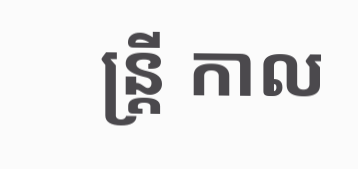ន្រ្តី កាល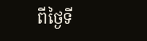ពីថ្ងៃទី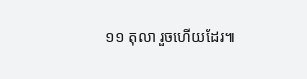១១ តុលា រួចហើយដែរ៕